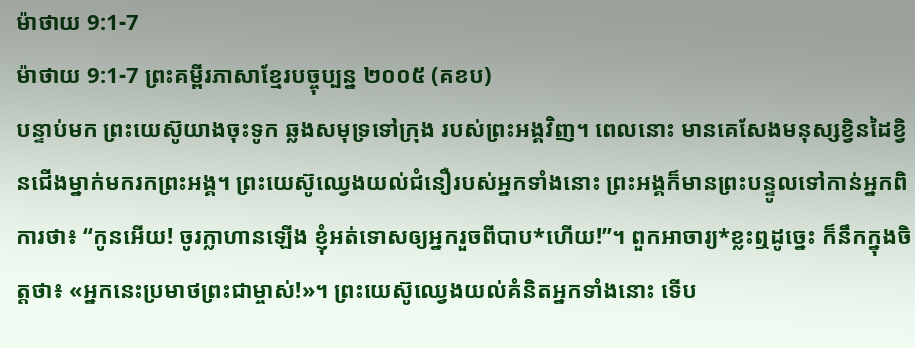ម៉ាថាយ 9:1-7
ម៉ាថាយ 9:1-7 ព្រះគម្ពីរភាសាខ្មែរបច្ចុប្បន្ន ២០០៥ (គខប)
បន្ទាប់មក ព្រះយេស៊ូយាងចុះទូក ឆ្លងសមុទ្រទៅក្រុង របស់ព្រះអង្គវិញ។ ពេលនោះ មានគេសែងមនុស្សខ្វិនដៃខ្វិនជើងម្នាក់មករកព្រះអង្គ។ ព្រះយេស៊ូឈ្វេងយល់ជំនឿរបស់អ្នកទាំងនោះ ព្រះអង្គក៏មានព្រះបន្ទូលទៅកាន់អ្នកពិការថា៖ “កូនអើយ! ចូរក្លាហានឡើង ខ្ញុំអត់ទោសឲ្យអ្នករួចពីបាប*ហើយ!”។ ពួកអាចារ្យ*ខ្លះឮដូច្នេះ ក៏នឹកក្នុងចិត្តថា៖ «អ្នកនេះប្រមាថព្រះជាម្ចាស់!»។ ព្រះយេស៊ូឈ្វេងយល់គំនិតអ្នកទាំងនោះ ទើប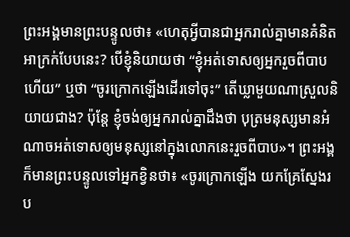ព្រះអង្គមានព្រះបន្ទូលថា៖ «ហេតុអ្វីបានជាអ្នករាល់គ្នាមានគំនិតអាក្រក់បែបនេះ? បើខ្ញុំនិយាយថា “ខ្ញុំអត់ទោសឲ្យអ្នករួចពីបាបហើយ” ឬថា “ចូរក្រោកឡើងដើរទៅចុះ” តើឃ្លាមួយណាស្រួលនិយាយជាង? ប៉ុន្តែ ខ្ញុំចង់ឲ្យអ្នករាល់គ្នាដឹងថា បុត្រមនុស្សមានអំណាចអត់ទោសឲ្យមនុស្សនៅក្នុងលោកនេះរួចពីបាប»។ ព្រះអង្គក៏មានព្រះបន្ទូលទៅអ្នកខ្វិនថា៖ «ចូរក្រោកឡើង យកគ្រែស្នែងរប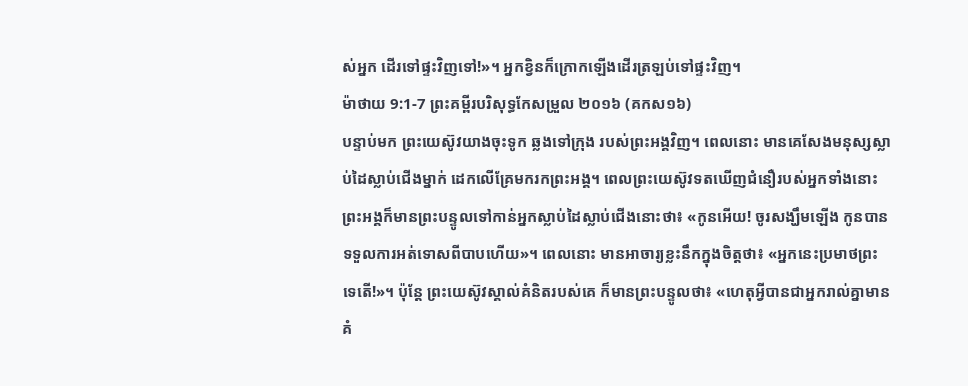ស់អ្នក ដើរទៅផ្ទះវិញទៅ!»។ អ្នកខ្វិនក៏ក្រោកឡើងដើរត្រឡប់ទៅផ្ទះវិញ។
ម៉ាថាយ 9:1-7 ព្រះគម្ពីរបរិសុទ្ធកែសម្រួល ២០១៦ (គកស១៦)
បន្ទាប់មក ព្រះយេស៊ូវយាងចុះទូក ឆ្លងទៅក្រុង របស់ព្រះអង្គវិញ។ ពេលនោះ មានគេសែងមនុស្សស្លាប់ដៃស្លាប់ជើងម្នាក់ ដេកលើគ្រែមករកព្រះអង្គ។ ពេលព្រះយេស៊ូវទតឃើញជំនឿរបស់អ្នកទាំងនោះ ព្រះអង្គក៏មានព្រះបន្ទូលទៅកាន់អ្នកស្លាប់ដៃស្លាប់ជើងនោះថា៖ «កូនអើយ! ចូរសង្ឃឹមឡើង កូនបានទទួលការអត់ទោសពីបាបហើយ»។ ពេលនោះ មានអាចារ្យខ្លះនឹកក្នុងចិត្តថា៖ «អ្នកនេះប្រមាថព្រះទេតើ!»។ ប៉ុន្តែ ព្រះយេស៊ូវស្គាល់គំនិតរបស់គេ ក៏មានព្រះបន្ទូលថា៖ «ហេតុអ្វីបានជាអ្នករាល់គ្នាមានគំ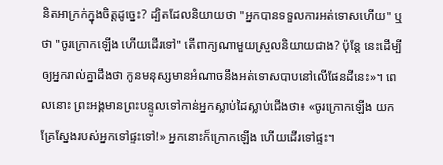និតអាក្រក់ក្នុងចិត្តដូច្នេះ? ដ្បិតដែលនិយាយថា "អ្នកបានទទួលការអត់ទោសហើយ" ឬថា "ចូរក្រោកឡើង ហើយដើរទៅ" តើពាក្យណាមួយស្រួលនិយាយជាង? ប៉ុន្តែ នេះដើម្បីឲ្យអ្នករាល់គ្នាដឹងថា កូនមនុស្សមានអំណាចនឹងអត់ទោសបាបនៅលើផែនដីនេះ»។ ពេលនោះ ព្រះអង្គមានព្រះបន្ទូលទៅកាន់អ្នកស្លាប់ដៃស្លាប់ជើងថា៖ «ចូរក្រោកឡើង យកគ្រែស្នែងរបស់អ្នកទៅផ្ទះទៅ!» អ្នកនោះក៏ក្រោកឡើង ហើយដើរទៅផ្ទះ។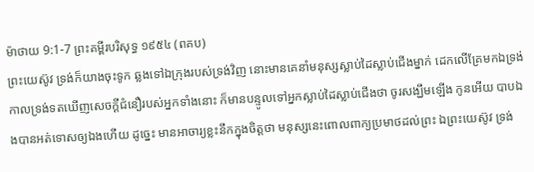ម៉ាថាយ 9:1-7 ព្រះគម្ពីរបរិសុទ្ធ ១៩៥៤ (ពគប)
ព្រះយេស៊ូវ ទ្រង់ក៏យាងចុះទូក ឆ្លងទៅឯក្រុងរបស់ទ្រង់វិញ នោះមានគេនាំមនុស្សស្លាប់ដៃស្លាប់ជើងម្នាក់ ដេកលើគ្រែមកឯទ្រង់ កាលទ្រង់ទតឃើញសេចក្ដីជំនឿរបស់អ្នកទាំងនោះ ក៏មានបន្ទូលទៅអ្នកស្លាប់ដៃស្លាប់ជើងថា ចូរសង្ឃឹមឡើង កូនអើយ បាបឯងបានអត់ទោសឲ្យឯងហើយ ដូច្នេះ មានអាចារ្យខ្លះនឹកក្នុងចិត្តថា មនុស្សនេះពោលពាក្យប្រមាថដល់ព្រះ ឯព្រះយេស៊ូវ ទ្រង់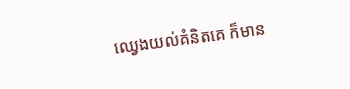ឈ្វេងយល់គំនិតគេ ក៏មាន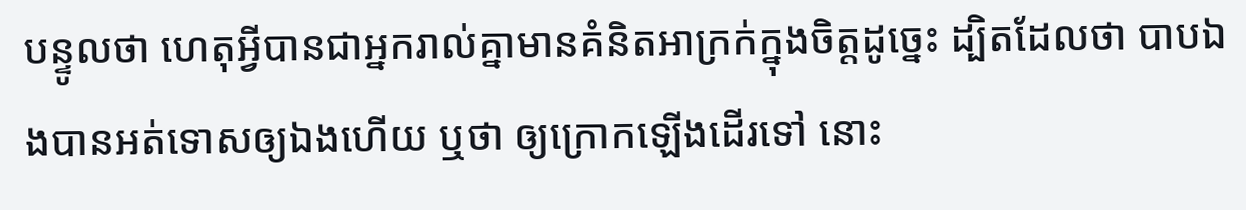បន្ទូលថា ហេតុអ្វីបានជាអ្នករាល់គ្នាមានគំនិតអាក្រក់ក្នុងចិត្តដូច្នេះ ដ្បិតដែលថា បាបឯងបានអត់ទោសឲ្យឯងហើយ ឬថា ឲ្យក្រោកឡើងដើរទៅ នោះ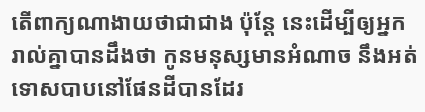តើពាក្យណាងាយថាជាជាង ប៉ុន្តែ នេះដើម្បីឲ្យអ្នករាល់គ្នាបានដឹងថា កូនមនុស្សមានអំណាច នឹងអត់ទោសបាបនៅផែនដីបានដែរ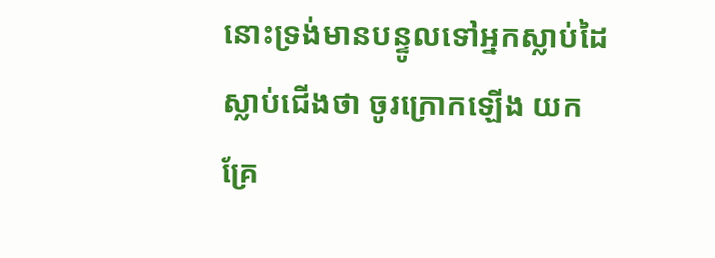នោះទ្រង់មានបន្ទូលទៅអ្នកស្លាប់ដៃស្លាប់ជើងថា ចូរក្រោកឡើង យកគ្រែ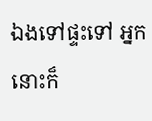ឯងទៅផ្ទះទៅ អ្នកនោះក៏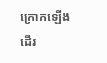ក្រោកឡើងដើរ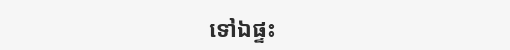ទៅឯផ្ទះ